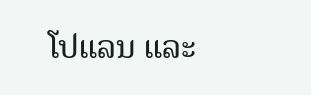ໂປແລນ ແລະ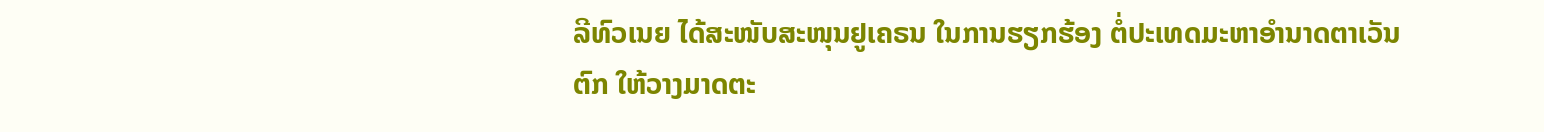ລີທົວເນຍ ໄດ້ສະໜັບສະໜຸນຢູເຄຣນ ໃນການຮຽກຮ້ອງ ຕໍ່ປະເທດມະຫາອຳນາດຕາເວັນຕົກ ໃຫ້ວາງມາດຕະ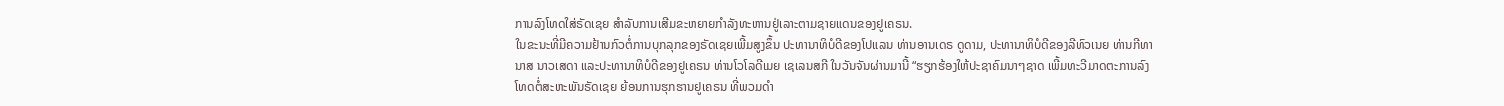ການລົງໂທດໃສ່ຣັດເຊຍ ສຳລັບການເສີມຂະຫຍາຍກຳລັງທະຫານຢູ່ເລາະຕາມຊາຍແດນຂອງຢູເຄຣນ.
ໃນຂະນະທີ່ມີຄວາມຢ້ານກົວຕໍ່ການບຸກລຸກຂອງຣັດເຊຍເພີ້ມສູງຂຶ້ນ ປະທານາທິບໍດີຂອງໂປແລນ ທ່ານອານເດຣ ດູດາມ, ປະທານາທິບໍດີຂອງລີທົວເນຍ ທ່ານກີທານາສ ນາວເສດາ ແລະປະທານາທິບໍດີຂອງຢູເຄຣນ ທ່ານໂວໂລດີເມຍ ເຊເລນສກີ ໃນວັນຈັນຜ່ານມານີ້ “ຮຽກຮ້ອງໃຫ້ປະຊາຄົມນາໆຊາດ ເພີ້ມທະວີມາດຕະການລົງໂທດຕໍ່ສະຫະພັນຣັດເຊຍ ຍ້ອນການຮຸກຮານຢູເຄຣນ ທີ່ພວມດຳ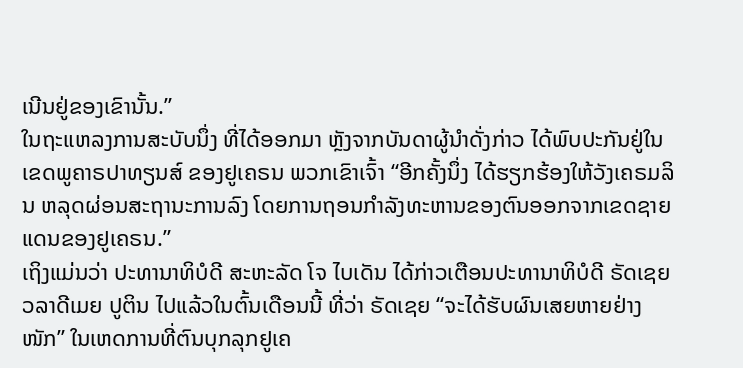ເນີນຢູ່ຂອງເຂົານັ້ນ.”
ໃນຖະແຫລງການສະບັບນຶ່ງ ທີ່ໄດ້ອອກມາ ຫຼັງຈາກບັນດາຜູ້ນຳດັ່ງກ່າວ ໄດ້ພົບປະກັນຢູ່ໃນເຂດພູຄາຣປາທຽນສ໌ ຂອງຢູເຄຣນ ພວກເຂົາເຈົ້າ “ອີກຄັ້ງນຶ່ງ ໄດ້ຮຽກຮ້ອງໃຫ້ວັງເຄຣມລິນ ຫລຸດຜ່ອນສະຖານະການລົງ ໂດຍການຖອນກຳລັງທະຫານຂອງຕົນອອກຈາກເຂດຊາຍແດນຂອງຢູເຄຣນ.”
ເຖິງແມ່ນວ່າ ປະທານາທິບໍດີ ສະຫະລັດ ໂຈ ໄບເດັນ ໄດ້ກ່າວເຕືອນປະທານາທິບໍດີ ຣັດເຊຍ ວລາດີເມຍ ປູຕິນ ໄປແລ້ວໃນຕົ້ນເດືອນນີ້ ທີ່ວ່າ ຣັດເຊຍ “ຈະໄດ້ຮັບຜົນເສຍຫາຍຢ່າງໜັກ” ໃນເຫດການທີ່ຕົນບຸກລຸກຢູເຄ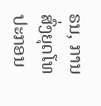ຣນ, ການສົ່ງຍຸດໂທປະກອນ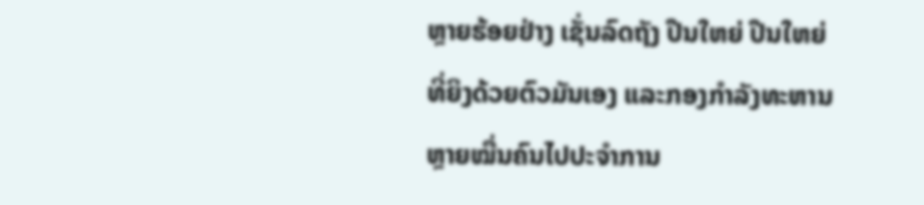ຫຼາຍຮ້ອຍຢ່າງ ເຊັ່ນລົດຖັງ ປືນໃຫຍ່ ປືນໃຫຍ່ທີ່ຍິງດ້ວຍຕົວມັນເອງ ແລະກອງກຳລັງທະຫານຫຼາຍໝື່ນຄົນໄປປະຈຳການ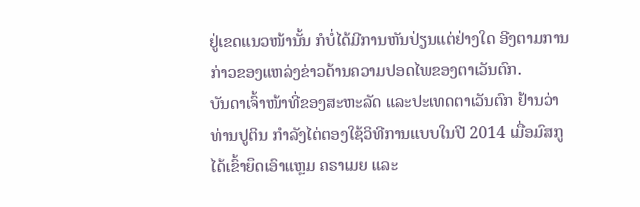ຢູ່ເຂດແນວໜ້ານັ້ນ ກໍບໍ່ໄດ້ມີການຫັນປ່ຽນແຕ່ຢ່າງໃດ ອີງຕາມການກ່າວຂອງແຫລ່ງຂ່າວດ້ານຄວາມປອດໄພຂອງຕາເວັນຕົກ.
ບັນດາເຈົ້າໜ້າທີ່ຂອງສະຫະລັດ ແລະປະເທດຕາເວັນຕົກ ຢ້ານວ່າ ທ່ານປູຕິນ ກຳລັງໄຕ່ຕອງໃຊ້ວິທີການແບບໃນປີ 2014 ເມື່ອມົສກູ ໄດ້ເຂົ້າຍຶດເອົາແຫຼມ ຄຣາເມຍ ແລະ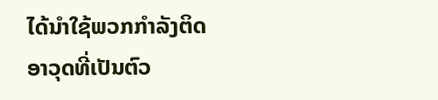ໄດ້ນຳໃຊ້ພວກກຳລັງຕິດອາວຸດທີ່ເປັນຕົວ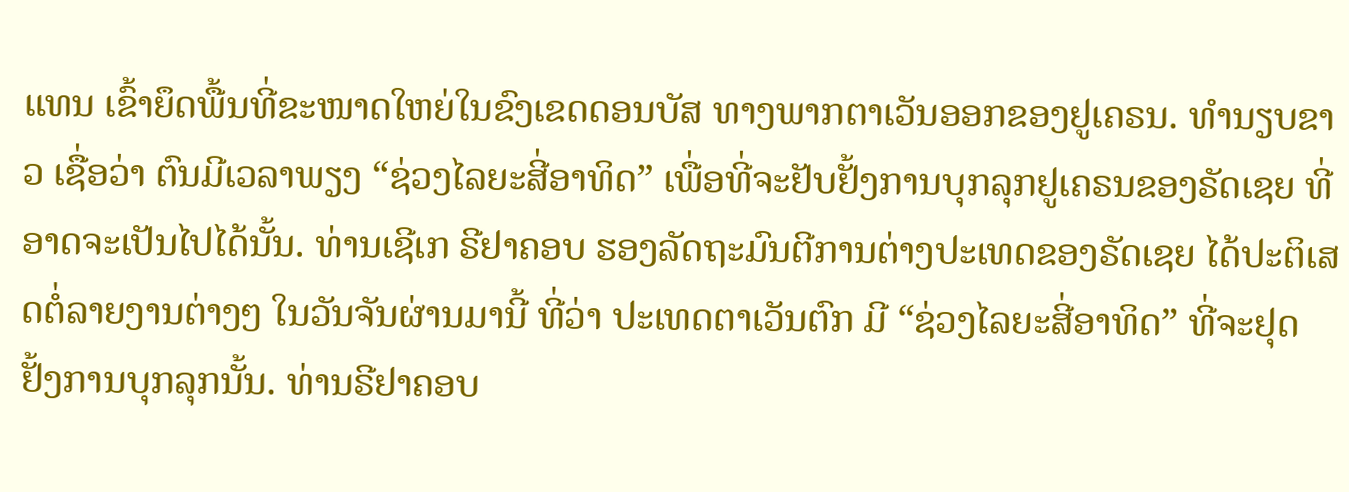ແທນ ເຂົ້າຍຶດພື້ນທີ່ຂະໜາດໃຫຍ່ໃນຂົງເຂດດອນບັສ ທາງພາກຕາເວັນອອກຂອງຢູເຄຣນ. ທຳນຽບຂາວ ເຊື່ອວ່າ ຕົນມີເວລາພຽງ “ຊ່ວງໄລຍະສີ່ອາທິດ” ເພື່ອທີ່ຈະຢັບຢັ້ງການບຸກລຸກຢູເຄຣນຂອງຣັດເຊຍ ທີ່ອາດຈະເປັນໄປໄດ້ນັ້ນ. ທ່ານເຊີເກ ຣີຢາຄອບ ຮອງລັດຖະມົນຕີການຕ່າງປະເທດຂອງຣັດເຊຍ ໄດ້ປະຕິເສດຕໍ່ລາຍງານຕ່າງໆ ໃນວັນຈັນຜ່ານມານີ້ ທີ່ວ່າ ປະເທດຕາເວັນຕົກ ມີ “ຊ່ວງໄລຍະສີ່ອາທິດ” ທີ່ຈະຢຸດຢັ້ງການບຸກລຸກນັ້ນ. ທ່ານຣີຢາຄອບ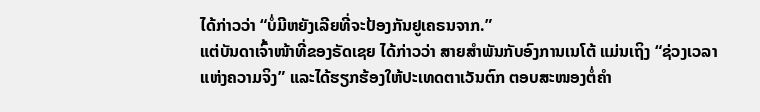ໄດ້ກ່າວວ່າ “ບໍ່ມີຫຍັງເລີຍທີ່ຈະປ້ອງກັນຢູເຄຣນຈາກ.”
ແຕ່ບັນດາເຈົ້າໜ້າທີ່ຂອງຣັດເຊຍ ໄດ້ກ່າວວ່າ ສາຍສຳພັນກັບອົງການເນໂຕ້ ແມ່ນເຖິງ “ຊ່ວງເວລາແຫ່ງຄວາມຈິງ” ແລະໄດ້ຮຽກຮ້ອງໃຫ້ປະເທດຕາເວັນຕົກ ຕອບສະໜອງຕໍ່ຄຳ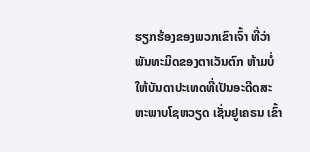ຮຽກຮ້ອງຂອງພວກເຂົາເຈົ້າ ທີ່ວ່າ ພັນທະມິດຂອງຕາເວັນຕົກ ຫ້າມບໍ່ໃຫ້ບັນດາປະເທດທີ່ເປັນອະດີດສະຫະພາບໂຊຫວຽດ ເຊັ່ນຢູເຄຣນ ເຂົ້າ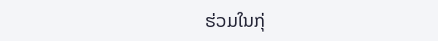ຮ່ວມໃນກຸ່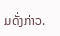ມດັ່ງກ່າວ.